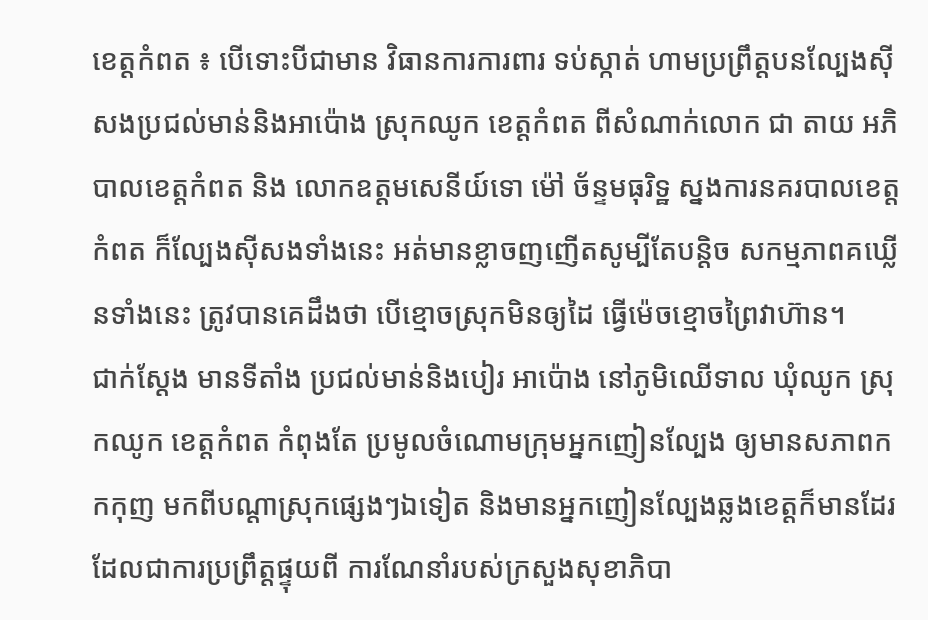ខេត្តកំពត ៖ បើទោះបីជាមាន វិធានការការពារ ទប់ស្កាត់ ហាមប្រព្រឹត្តបនល្បែងស៊ីសងប្រជល់មាន់និងអាប៉ោង ស្រុកឈូក ខេត្តកំពត ពីសំណាក់លោក ជា តាយ អភិបាលខេត្តកំពត និង លោកឧត្តមសេនីយ៍ទោ ម៉ៅ ច័ន្ទមធុរិទ្ឋ ស្នងការនគរបាលខេត្តកំពត ក៏ល្បែងស៊ីសងទាំងនេះ អត់មានខ្លាចញញើតសូម្បីតែបន្តិច សកម្មភាពគឃ្លើនទាំងនេះ ត្រូវបានគេដឹងថា បើខ្មោចស្រុកមិនឲ្យដៃ ធ្វើម៉េចខ្មោចព្រៃវាហ៊ាន។
ជាក់ស្តែង មានទីតាំង ប្រជល់មាន់និងបៀរ អាប៉ោង នៅភូមិឈើទាល ឃុំឈូក ស្រុកឈូក ខេត្តកំពត កំពុងតែ ប្រមូលចំណោមក្រុមអ្នកញៀនល្បែង ឲ្យមានសភាពកកកុញ មកពីបណ្តាស្រុកផ្សេងៗឯទៀត និងមានអ្នកញៀនល្បែងឆ្លងខេត្តក៏មានដែរ ដែលជាការប្រព្រឹត្តផ្ទុយពី ការណែនាំរបស់ក្រសួងសុខាភិបា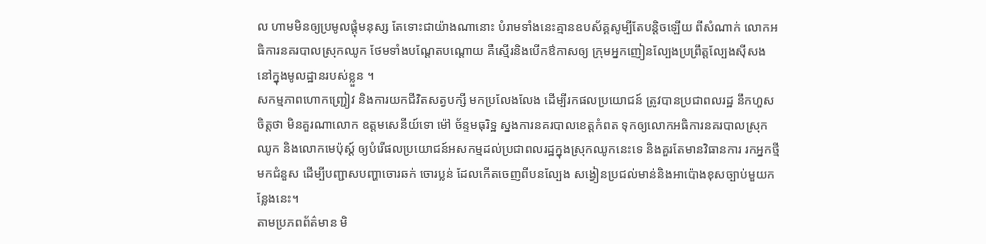ល ហាមមិនឲ្យប្រមូលផ្តុំមនុស្ស តែទោះជាយ៉ាងណានោះ បំរាមទាំងនេះគ្មានឧបស័គ្គសូម្បីតែបន្តិចឡើយ ពីសំណាក់ លោកអធិការនគរបាលស្រុកឈូក ថែមទាំងបណ្តែតបណ្តោយ គឺស្មើរនិងបើកឳកាសឲ្យ ក្រុមអ្នកញៀនល្បែងប្រព្រឹត្តល្បែងស៊ីសង នៅក្នុងមូលដ្ឋានរបស់ខ្លួន ។
សកម្មភាពហោកញ្ជ្រៀវ និងការយកជីវិតសត្វបក្សី មកប្រលែងលែង ដើម្បីរកផលប្រយោជន៍ ត្រូវបានប្រជាពលរដ្ឋ នឹកហួសចិត្តថា មិនគួរណាលោក ឧត្តមសេនីយ៍ទោ ម៉ៅ ច័ន្ទមធុរិទ្ឋ ស្នងការនគរបាលខេត្តកំពត ទុកឲ្យលោកអធិការនគរបាលស្រុកឈូក និងលោកមេប៉ុស្ត៍ ឲ្យបំរើផលប្រយោជន៍អសកម្មដល់ប្រជាពលរដ្ឋក្នុងស្រុកឈូកនេះទេ និងគួរតែមានវិធានការ រកអ្នកថ្មីមកជំនួស ដើម្បីបញ្ជាសបញ្ហាចោរឆក់ ចោរប្លន់ ដែលកើតចេញពីបនល្បែង សង្វៀនប្រជល់មាន់និងអាប៉ោងខុសច្បាប់មួយកន្លែងនេះ។
តាមប្រភពព័ត៌មាន មិ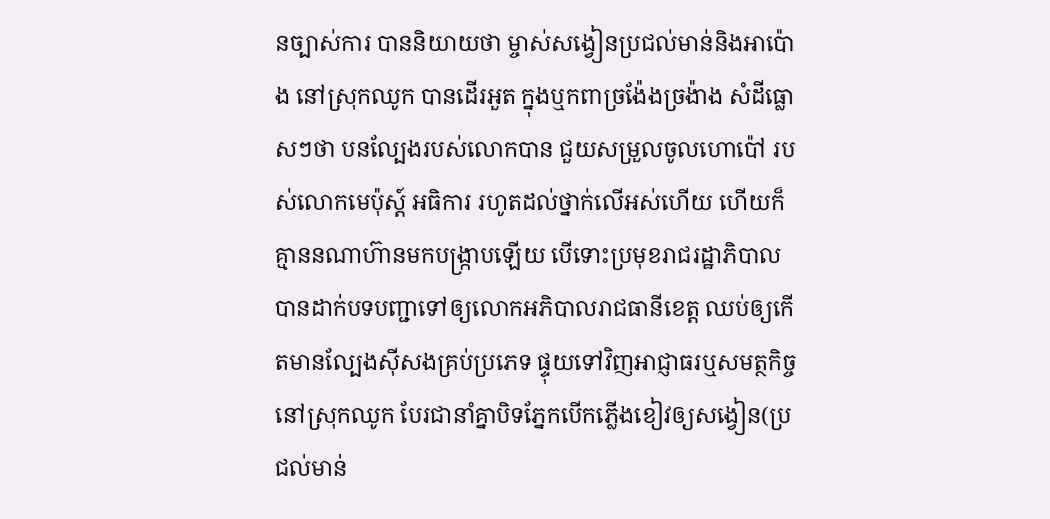នច្បាស់ការ បាននិយាយថា ម្ចាស់សង្វៀនប្រជល់មាន់និងអាប៉ោង នៅស្រុកឈូក បានដើរអួត ក្នុងឬកពាច្រង៉ែងច្រង៉ាង សំដីធ្លោសៗថា បនល្បែងរបស់លោកបាន ជួយសម្រួលចូលហោប៉ៅ របស់លោកមេប៉ុស្ត៍ អធិការ រហូតដល់ថ្នាក់លើអស់ហើយ ហើយក៏គ្មាននណាហ៊ានមកបង្រ្កាបឡើយ បើទោះប្រមុខរាជរដ្ឋាភិបាល បានដាក់បទបញ្ជាទៅឲ្យលោកអភិបាលរាជធានីខេត្ត ឈប់ឲ្យកើតមានល្បែងស៊ីសងគ្រប់ប្រភេទ ផ្ទុយទៅវិញអាជ្ញាធរឬសមត្ថកិច្ចនៅស្រុកឈូក បែរជានាំគ្នាបិទភ្នែកបើកភ្លើងខៀវឲ្យសង្វៀន(ប្រជល់មាន់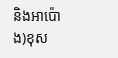និងអាប៉ោង)ខុស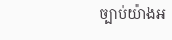ច្បាប់យ៉ាងអ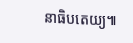នាធិបតេយ្យ៕